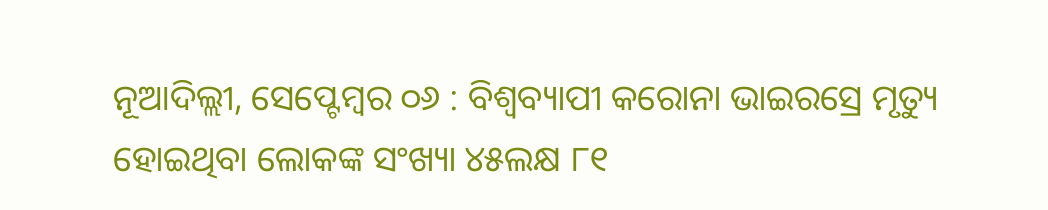ନୂଆଦିଲ୍ଲୀ, ସେପ୍ଟେମ୍ବର ୦୬ : ବିଶ୍ୱବ୍ୟାପୀ କରୋନା ଭାଇରସ୍ରେ ମୃତ୍ୟୁ ହୋଇଥିବା ଲୋକଙ୍କ ସଂଖ୍ୟା ୪୫ଲକ୍ଷ ୮୧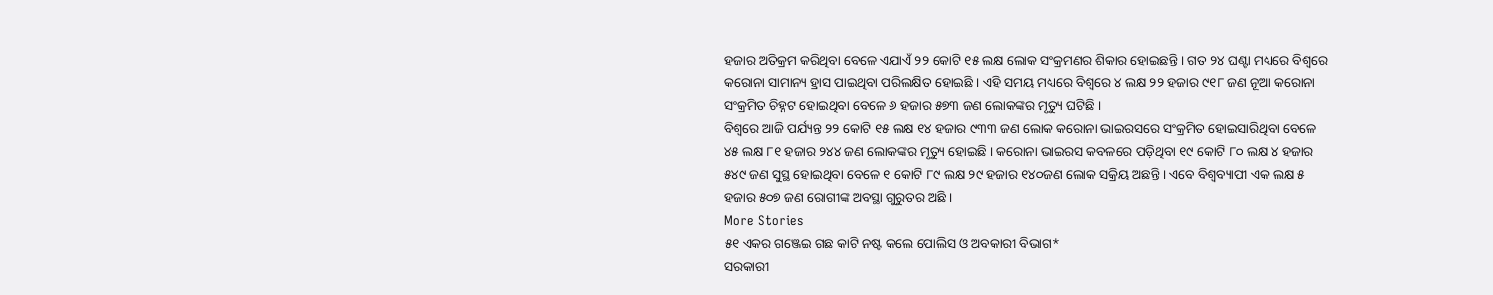ହଜାର ଅତିକ୍ରମ କରିଥିବା ବେଳେ ଏଯାଏଁ ୨୨ କୋଟି ୧୫ ଲକ୍ଷ ଲୋକ ସଂକ୍ରମଣର ଶିକାର ହୋଇଛନ୍ତି । ଗତ ୨୪ ଘଣ୍ଟା ମଧ୍ୟରେ ବିଶ୍ୱରେ କରୋନା ସାମାନ୍ୟ ହ୍ରାସ ପାଇଥିବା ପରିଲକ୍ଷିତ ହୋଇଛି । ଏହି ସମୟ ମଧ୍ୟରେ ବିଶ୍ୱରେ ୪ ଲକ୍ଷ ୨୨ ହଜାର ୯୧୮ ଜଣ ନୂଆ କରୋନା ସଂକ୍ରମିତ ଚିହ୍ନଟ ହୋଇଥିବା ବେଳେ ୬ ହଜାର ୫୭୩ ଜଣ ଲୋକଙ୍କର ମୃତ୍ୟୁ ଘଟିଛି ।
ବିଶ୍ୱରେ ଆଜି ପର୍ଯ୍ୟନ୍ତ ୨୨ କୋଟି ୧୫ ଲକ୍ଷ ୧୪ ହଜାର ୯୩୩ ଜଣ ଲୋକ କରୋନା ଭାଇରସରେ ସଂକ୍ରମିତ ହୋଇସାରିଥିବା ବେଳେ ୪୫ ଲକ୍ଷ ୮୧ ହଜାର ୨୪୪ ଜଣ ଲୋକଙ୍କର ମୃତ୍ୟୁ ହୋଇଛି । କରୋନା ଭାଇରସ କବଳରେ ପଡ଼ିଥିବା ୧୯ କୋଟି ୮୦ ଲକ୍ଷ ୪ ହଜାର ୫୪୯ ଜଣ ସୁସ୍ଥ ହୋଇଥିବା ବେଳେ ୧ କୋଟି ୮୯ ଲକ୍ଷ ୨୯ ହଜାର ୧୪୦ଜଣ ଲୋକ ସକ୍ରିୟ ଅଛନ୍ତି । ଏବେ ବିଶ୍ୱବ୍ୟାପୀ ଏକ ଲକ୍ଷ ୫ ହଜାର ୫୦୭ ଜଣ ରୋଗୀଙ୍କ ଅବସ୍ଥା ଗୁରୁତର ଅଛି ।
More Stories
୫୧ ଏକର ଗଞ୍ଜେଇ ଗଛ କାଟି ନଷ୍ଟ କଲେ ପୋଲିସ ଓ ଅବକାରୀ ବିଭାଗ*
ସରକାରୀ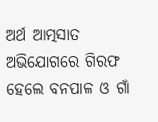ଅର୍ଥ ଆତ୍ମସାତ ଅଭିଯୋଗରେ ଗିରଫ ହେଲେ ବନପାଳ ଓ ଗାଁ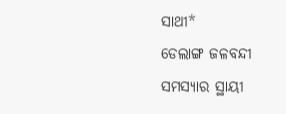ସାଥୀ*
ଡେଲାଙ୍ଗ ଜଳବନ୍ଦୀ ସମସ୍ୟାର ସ୍ଥାୟୀ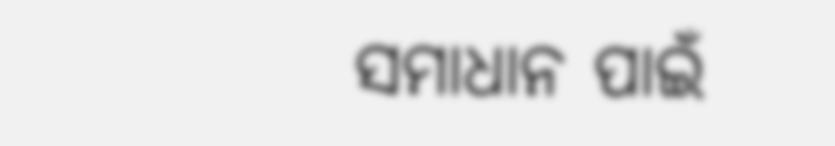ସମାଧାନ ପାଇଁ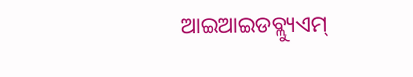ଆଇଆଇଡବ୍ଲ୍ୟୁଏମ୍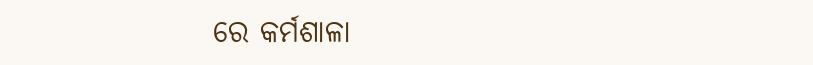ରେ କର୍ମଶାଳା